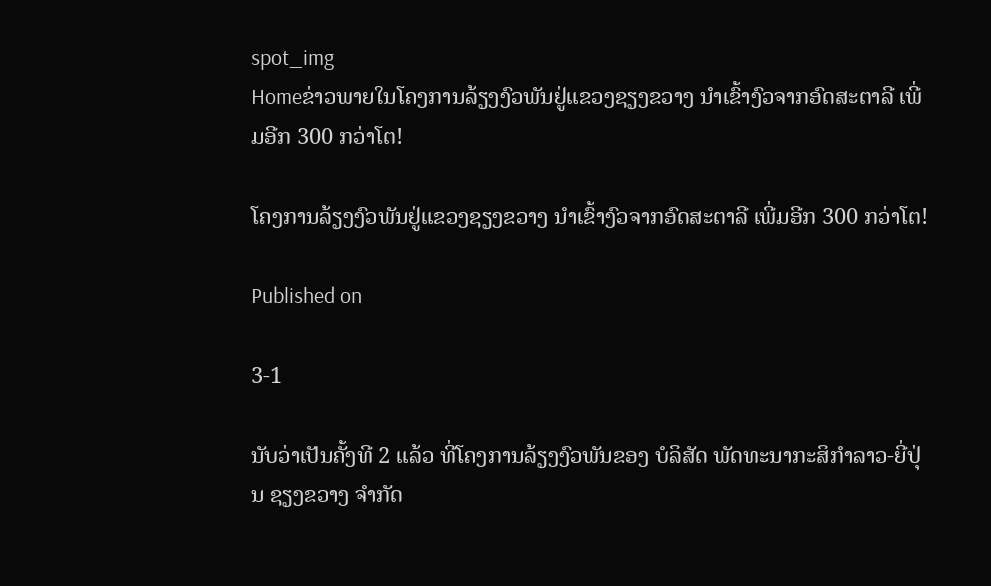spot_img
Homeຂ່າວພາຍໃນໂຄງການລ້ຽງງົວພັນຢູ່ແຂວງຊຽງຂວາງ ນຳເຂົ້າງົວຈາກອົດສະຕາລີ ເພີ່ມອີກ 300 ກວ່າໂຕ!

ໂຄງການລ້ຽງງົວພັນຢູ່ແຂວງຊຽງຂວາງ ນຳເຂົ້າງົວຈາກອົດສະຕາລີ ເພີ່ມອີກ 300 ກວ່າໂຕ!

Published on

3-1

ນັບວ່າເປັນຄັ້ງທີ 2 ແລ້ວ ທີ່ໂຄງການລ້ຽງງົວພັນຂອງ ບໍລິສັດ ພັດທະນາກະສິກຳລາວ-ຍີ່ປຸ່ນ ຊຽງຂວາງ ຈຳກັດ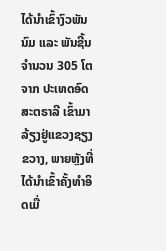ໄດ້ນຳເຂົ້າງົວພັນນົມ ແລະ ພັນຊີ້ນຈຳນວນ 305 ໂຕຈາກ ປະເທດອົດສະຕຣາລີ ເຂົ້າມາລ້ຽງຢູ່ແຂວງຊຽງຂວາງ, ພາຍຫຼັງທີ່ໄດ້ນຳເຂົ້າຄັ້ງທຳອິດເມື່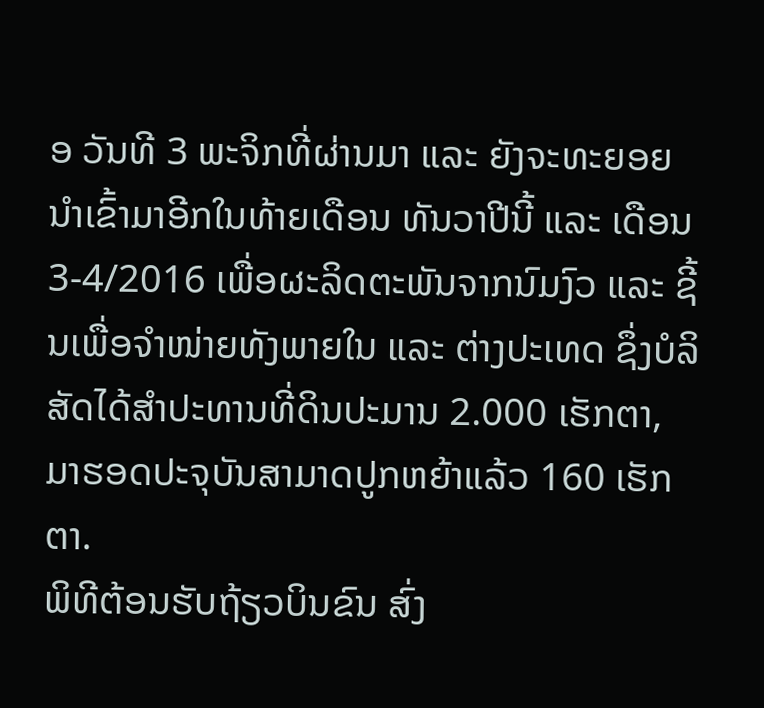ອ ວັນທີ 3 ພະຈິກທີ່ຜ່ານມາ ແລະ ຍັງຈະທະຍອຍນຳເຂົ້າມາອີກໃນທ້າຍເດືອນ ທັນວາປີນີ້ ແລະ ເດືອນ 3-4/2016 ເພື່ອຜະລິດຕະພັນຈາກນົມງົວ ແລະ ຊີ້ນເພື່ອຈຳໜ່າຍທັງພາຍໃນ ແລະ ຕ່າງປະເທດ ຊຶ່ງບໍລິສັດໄດ້ສຳປະທານທີ່ດິນປະມານ 2.000 ເຮັກຕາ, ມາຮອດປະຈຸບັນສາມາດປູກຫຍ້າແລ້ວ 160 ເຮັກຕາ.
ພິທີຕ້ອນຮັບຖ້ຽວບິນຂົນ ສົ່ງ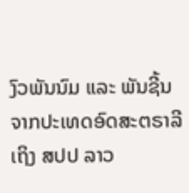ງົວພັນນົມ ແລະ ພັນຊີ້ນຈາກປະເທດອົດສະຕຣາລີເຖິງ ສປປ ລາວ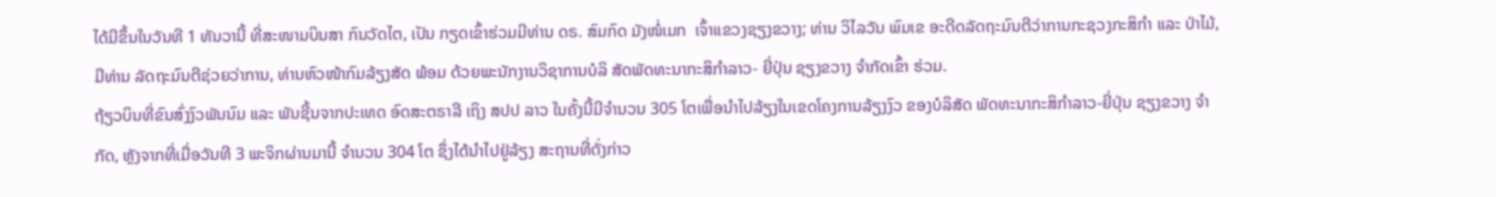ໄດ້ມີຂຶ້ນໃນວັນທີ 1 ທັນວານີ້ ທີ່ສະໜາມບິນສາ ກົນວັດໄຕ, ເປັນ ກຽດເຂົ້າຮ່ວມມີທ່ານ ດຣ. ສົມກົດ ມັງໜໍ່ເມກ  ເຈົ້າແຂວງຊຽງຂວາງ; ທ່ານ ວິໄລວັນ ພົມເຂ ອະດີດລັດຖະມົນຕີວ່າການກະຊວງກະສິກຳ ແລະ ປ່າໄມ້, ມີທ່ານ ລັດຖະມົນຕີຊ່ວຍວ່າການ, ທ່ານຫົວໜ້າກົມລ້ຽງສັດ ພ້ອມ ດ້ວຍພະນັກງານວິຊາການບໍລິ ສັດພັດທະນາກະສິກຳລາວ- ຍີ່ປຸ່ນ ຊຽງຂວາງ ຈຳກັດເຂົ້າ ຮ່ວມ.
ຖ້ຽວບິນທີ່ຂົນສົ່ງງົວພັນນົມ ແລະ ພັນຊີ້ນຈາກປະເທດ ອົດສະຕຣາລີ ເຖິງ ສປປ ລາວ ໃນຄັ້ງນີ້ມີຈຳນວນ 305 ໂຕເພື່ອນຳໄປລ້ຽງໃນເຂດໂຄງການລ້ຽງງົວ ຂອງບໍລິສັດ ພັດທະນາກະສິກຳລາວ-ຍີ່ປຸ່ນ ຊຽງຂວາງ ຈຳກັດ, ຫຼັງຈາກທີ່ເມື່ອວັນທີ 3 ພະຈິກຜ່ານມານີ້ ຈຳນວນ 304 ໂຕ ຊຶ່ງໄດ້ນຳໄປຢູ່ລ້ຽງ ສະຖານທີ່ດັ່ງກ່າວ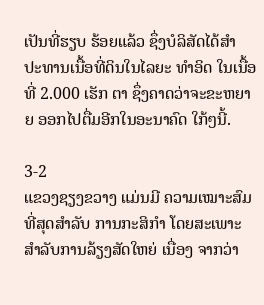ເປັນທີ່ຮຽບ ຮ້ອຍແລ້ວ ຊຶ່ງບໍລິສັດໄດ້ສຳ ປະທານເນື້ອທີ່ດິນໃນໄລຍະ ທຳອິດ ໃນເນື້ອທີ່ 2.000 ເຮັກ ຕາ ຊຶ່ງຄາດວ່າຈະຂະຫຍາຍ ອອກໄປຕື່ມອີກໃນອະນາຄົດ ໃກ້ໆນີ້.

3-2
ແຂວງຊຽງຂວາງ ແມ່ນມີ ຄວາມເໝາະສົມທີ່ສຸດສຳລັບ ການກະສິກຳ ໂດຍສະເພາະ ສຳລັບການລ້ຽງສັດໃຫຍ່ ເນື່ອງ ຈາກວ່າ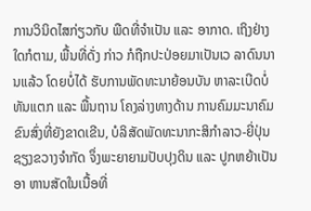ການວິນິດໄສກ່ຽວກັບ ພືດທີ່ຈຳເປັນ ແລະ ອາກາດ. ເຖິງຢ່າງໃດກໍຕາມ, ພື້ນທີ່ດັ່ງ ກ່າວ ກໍຖືກປະປ່ອຍມາເປັນເວ ລາດົນນານແລ້ວ ໂດຍບໍ່ໄດ້ ຮັບການພັດທະນາຍ້ອນບັນ ຫາລະເບີດບໍ່ທັນແຕກ ແລະ ພື້ນຖານ ໂຄງລ່າງທາງດ້ານ ການຄົມມະນາຄົມຂົນສົ່ງທີ່ຍັງຂາດເຂີນ, ບໍລິສັດພັດທະນາກະສິກຳລາວ-ຍີ່ປຸ່ນ ຊຽງຂວາງຈຳກັດ ຈຶ່ງພະຍາຍາມປັບປຸງດິນ ແລະ ປູກຫຍ້າເປັນອາ ຫານສັດໃນເນື້ອທີ່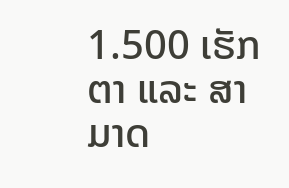1.500 ເຮັກຕາ ແລະ ສາມາດ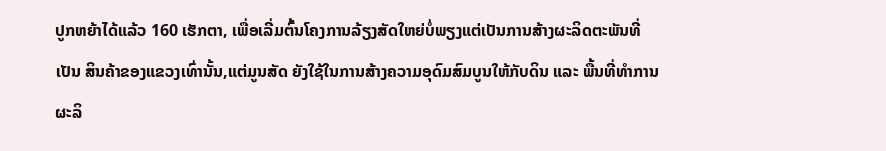ປູກຫຍ້າໄດ້ແລ້ວ 160 ເຮັກຕາ, ເພື່ອເລີ່ມຕົ້ນໂຄງການລ້ຽງສັດໃຫຍ່ບໍ່ພຽງແຕ່ເປັນການສ້າງຜະລິດຕະພັນທີ່ເປັນ ສິນຄ້າຂອງແຂວງເທົ່ານັ້ນ,ແຕ່ມູນສັດ ຍັງໃຊ້ໃນການສ້າງຄວາມອຸດົມສົມບູນໃຫ້ກັບດິນ ແລະ ພື້ນທີ່ທຳການຜະລິ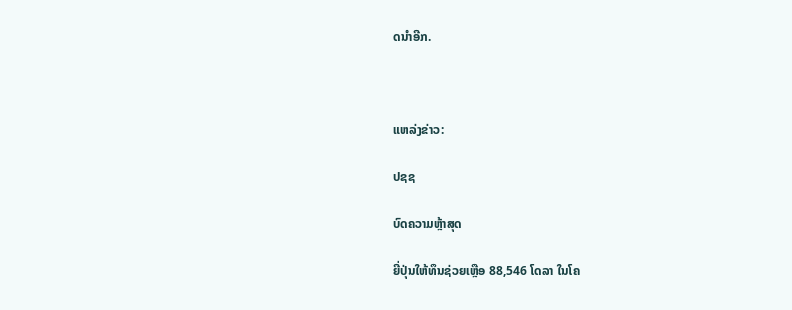ດນຳອີກ.



ແຫລ່ງຂ່າວ:

ປຊຊ

ບົດຄວາມຫຼ້າສຸດ

ຍີ່ປຸ່ນໃຫ້ທຶນຊ່ວຍເຫຼືອ 88,546 ໂດລາ ໃນໂຄ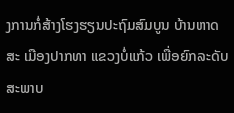ງການກໍ່ສ້າງໂຮງຮຽນປະຖົມສົມບູນ ບ້ານຫາດສະ ເມືອງປາກທາ ແຂວງບໍ່ແກ້ວ ເພື່ອຍົກລະດັບສະພາບ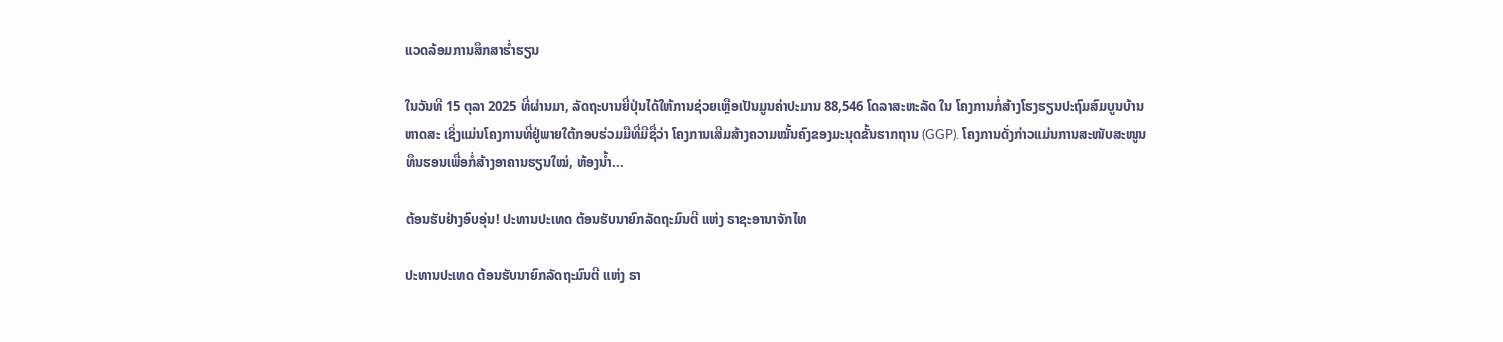ແວດລ້ອມການສຶກສາຮ່ຳຮຽນ

ໃນວັນທີ 15 ຕຸລາ 2025 ທີ່ຜ່ານມາ, ລັດຖະບານຍີ່ປຸ່ນໄດ້ໃຫ້ການຊ່ວຍເຫຼືອເປັນມູນຄ່າປະມານ 88,546 ໂດລາສະຫະລັດ ໃນ ໂຄງການກໍ່ສ້າງໂຮງຮຽນປະຖົມສົມບູນບ້ານຫາດສະ ເຊິ່ງແມ່ນໂຄງການທີ່ຢູ່ພາຍໃຕ້ກອບຮ່ວມມືທີ່ມີຊື່ວ່າ ໂຄງການເສີມສ້າງຄວາມໝັ້ນຄົງຂອງມະນຸດຂັ້ນຮາກຖານ (GGP). ໂຄງການດັ່ງກ່າວແມ່ນການສະໜັບສະໜູນທຶນຮອນເພື່ອກໍ່ສ້າງອາຄານຮຽນໃໝ່, ຫ້ອງນໍ້າ...

ຕ້ອນຮັບຢ່າງອົບອຸ່ນ! ປະທານປະເທດ ຕ້ອນຮັບນາຍົກລັດຖະມົນຕີ ແຫ່ງ ຣາຊະອານາຈັກໄທ

ປະທານປະເທດ ຕ້ອນຮັບນາຍົກລັດຖະມົນຕີ ແຫ່ງ ຣາ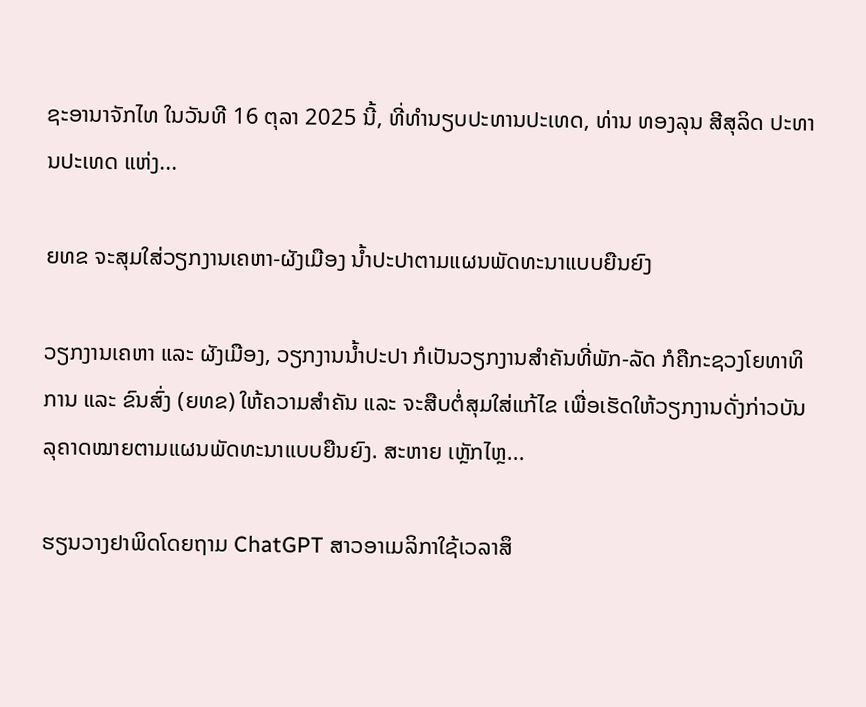ຊະອານາຈັກໄທ ໃນວັນທີ 16 ຕຸລາ 2025 ນີ້, ທີ່ທໍານຽບປະທານປະເທດ, ທ່ານ ທອງລຸນ ສີສຸລິດ ປະທານປະເທດ ແຫ່ງ...

ຍທຂ ຈະສຸມໃສ່ວຽກງານເຄຫາ-ຜັງເມືອງ ນໍ້າປະປາຕາມແຜນພັດທະນາແບບຍືນຍົງ

ວຽກງານເຄຫາ ແລະ ຜັງເມືອງ, ວຽກງານນໍ້າປະປາ ກໍເປັນວຽກງານສໍາຄັນທີ່ພັກ-ລັດ ກໍຄືກະຊວງໂຍທາທິການ ແລະ ຂົນສົ່ງ (ຍທຂ) ໃຫ້ຄວາມສໍາຄັນ ແລະ ຈະສືບຕໍ່ສຸມໃສ່ແກ້ໄຂ ເພື່ອເຮັດໃຫ້ວຽກງານດັ່ງກ່າວບັນລຸຄາດໝາຍຕາມແຜນພັດທະນາແບບຍືນຍົງ. ສະຫາຍ ເຫຼັກໄຫຼ...

ຮຽນວາງຢາພິດໂດຍຖາມ ChatGPT ສາວອາເມລິກາໃຊ້ເວລາສຶ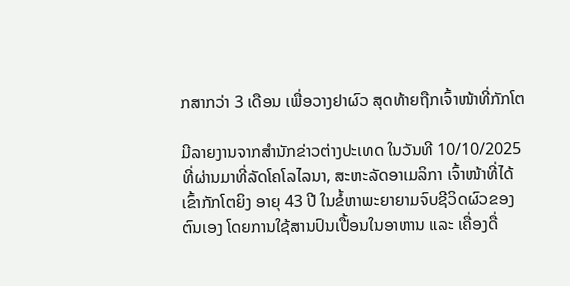ກສາກວ່າ 3 ເດືອນ ເພື່ອວາງຢາຜົວ ສຸດທ້າຍຖືກເຈົ້າໜ້າທີ່ກັກໂຕ

ມີລາຍງານຈາກສຳນັກຂ່າວຕ່າງປະເທດ ໃນວັນທີ 10/10/2025 ທີ່ຜ່ານມາທີ່ລັດໂຄໂລໄລນາ, ສະຫະລັດອາເມລິກາ ເຈົ້າໜ້າທີ່ໄດ້ເຂົ້າກັກໂຕຍິງ ອາຍຸ 43 ປີ ໃນຂໍ້ຫາພະຍາຍາມຈົບຊີວິດຜົວຂອງຕົນເອງ ໂດຍການໃຊ້ສານປົນເປື້ອນໃນອາຫານ ແລະ ເຄື່ອງດື່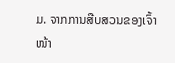ມ. ຈາກການສືບສວນຂອງເຈົ້າໜ້າ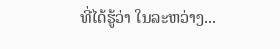ທີ່ໄດ້ຮູ້ວ່າ ໃນລະຫວ່າງ...